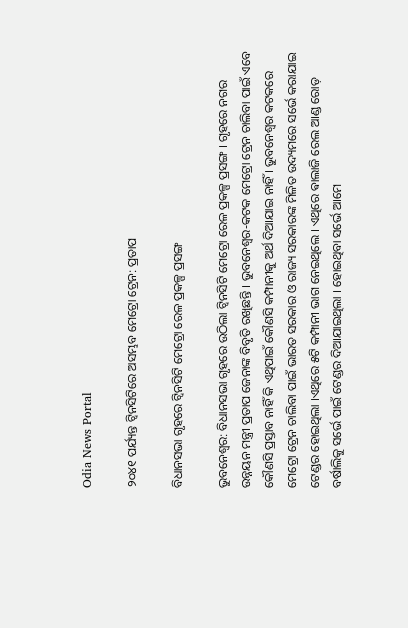Odia News Portal

୨୦୪୧ ପର୍ଯ୍ୟନ୍ତ ଟ୍ୱିନସିଟିରେ ଅସମ୍ଭବ ମେଟ୍ରୋ ଟ୍ରେନ: ପ୍ରତାପ

ବିଧାନସଭା ଗୃହରେ ଟ୍ୱିନସିଟି ମେଟ୍ରୋ ରେଳ ପ୍ରକଳ୍ପ ପ୍ରସଙ୍ଗ

ଭୁବନେଶ୍ୱର: ବିଧାନସଭା ଗୃହରେ ଉଠିଲା ଟ୍ୱିନସିଟି ମେଟ୍ରୋ ରେଳ ପ୍ରକଳ୍ପ ପ୍ରସଙ୍ଗ । ଗୃହରେ ନଗର ଉନ୍ନୟନ ମନ୍ତ୍ରୀ ପ୍ରତାପ ଜେନାଙ୍କ ବିବୃତି ରଖିଛନ୍ତି । ଭୁବନେଶ୍ୱର-କଟକ ମେଟ୍ରୋ ଟ୍ରେନ ଚାଲିବା ପାଇଁ ଏବେ କୌଣସି ପ୍ରସ୍ତାବ ନାହିଁ କି ଏଥିପାଇଁ କୌଣସି କମ୍ପାନୀକୁ ଅର୍ଥ ଦିଆଯାଇ ନାହିଁ । ଭୁବନେଶ୍ୱର କଟକରେ ମେଟ୍ରୋ ଟ୍ରେନ ଚାଲିବା ପାଇଁ ଭାରତ ସରକାର ଓ ରାଜ୍ୟ ସରକାରଙ୍କ ମିଳିତ ଉଦ୍ୟମରେ ସର୍ଭେ କରାଯାଇ ଟେଣ୍ଡର ହୋଇଥିଲା ।ଏଥିରେ ୫ଟି କମ୍ପାନୀ ଭାଗ ନେଇଥିଲେ । ଏଥିରେ ଵାଲାଜି ରେଲ ଆଣ୍ଡ ରୋଡ଼ ବର୍ଷାଲିକୁ ସର୍ଭେ ପାଇଁ ଟେଣ୍ଡର ଦିଆଯାଇଥିଲା । ହୋଇଥିବା ସର୍ଭେ ଆମେ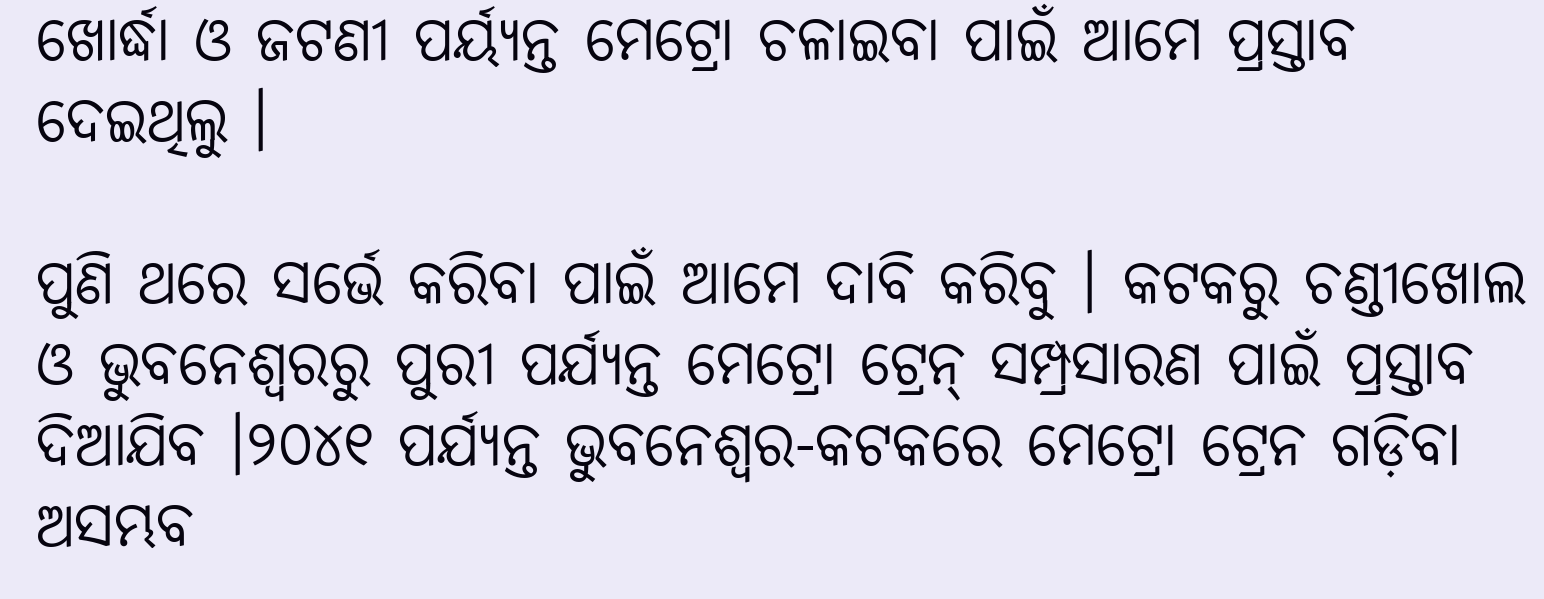ଖୋର୍ଦ୍ଧା ଓ ଜଟଣୀ ପର୍ୟ୍ୟନ୍ତ ମେଟ୍ରୋ ଚଳାଇବା ପାଇଁ ଆମେ ପ୍ରସ୍ତାବ ଦେଇଥିଲୁ ।

ପୁଣି ଥରେ ସର୍ଭେ କରିବା ପାଇଁ ଆମେ ଦାବି କରିବୁ । କଟକରୁ ଚଣ୍ଡୀଖୋଲ ଓ ଭୁବନେଶ୍ୱରରୁ ପୁରୀ ପର୍ଯ୍ୟନ୍ତ ମେଟ୍ରୋ ଟ୍ରେନ୍‌ ସମ୍ପ୍ରସାରଣ ପାଇଁ ପ୍ରସ୍ତାବ ଦିଆଯିବ ।୨୦୪୧ ପର୍ଯ୍ୟନ୍ତ ଭୁବନେଶ୍ୱର-କଟକରେ ମେଟ୍ରୋ ଟ୍ରେନ ଗଡ଼ିବା ଅସମ୍ଭବ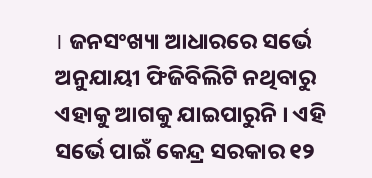। ଜନସଂଖ୍ୟା ଆଧାରରେ ସର୍ଭେ ଅନୁଯାୟୀ ଫିଜିବିଲିଟି ନଥିବାରୁ ଏହାକୁ ଆଗକୁ ଯାଇପାରୁନି । ଏହି ସର୍ଭେ ପାଇଁ କେନ୍ଦ୍ର ସରକାର ୧୨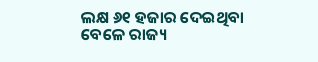ଲକ୍ଷ ୬୧ ହଜାର ଦେଇଥିବା ବେଳେ ରାଜ୍ୟ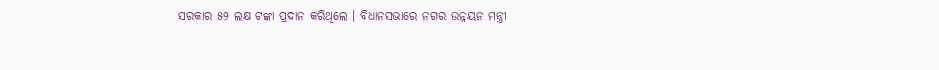ସରକାର ୫୨ ଲକ୍ଷ ଟଙ୍କା ପ୍ରଦାନ କରିଥିଲେ । ବିଧାନସଭାରେ ନଗର ଉନ୍ନୟନ ମନ୍ତ୍ରୀ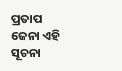ପ୍ରତାପ ଜେନା ଏହି ସୂଚନା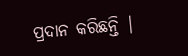ପ୍ରଦାନ କରିଛନ୍ତି |